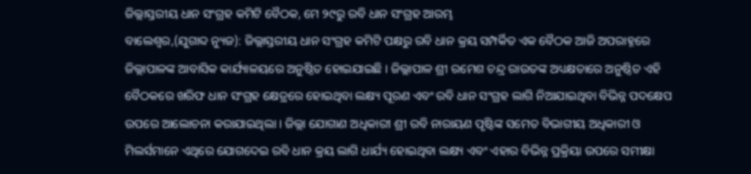ଜିଲ୍ଲାସ୍ତରୀୟ ଧାନ ସଂଗ୍ରହ କମିଟି ବୈଠକ, ମେ ୨୯ରୁ ରବି ଧାନ ସଂଗ୍ରହ ଆରମ୍ଭ
ବାଲେଶ୍ୱର,(ଯୁଗାବ୍ଦ ନ୍ୟୁଜ): ଜିଲ୍ଲାସ୍ତରୀୟ ଧାନ ସଂଗ୍ରହ କମିଟି ପକ୍ଷରୁ ରବି ଧାନ କ୍ରୟ ସମ୍ପର୍କିତ ଏକ ବୈଠକ ଆଜି ଅପରାହ୍ନରେ ଜିଲ୍ଲାପାଳଙ୍କ ଆବାସିକ କାର୍ଯ୍ୟାଳୟରେ ଅନୁଷ୍ଠିତ ହୋଇଯାଇଛି । ଜିଲ୍ଲାପାଳ ଶ୍ରୀ ରମେଶ ଚନ୍ଦ୍ର ରାଉତଙ୍କ ଅଧ୍ୟକ୍ଷତାରେ ଅନୁଷ୍ଠିତ ଏହି ବୈଠକରେ ଖରିଫ ଧାନ ସଂଗ୍ରହ କ୍ଷେତ୍ରରେ ହୋଇଥିବା ଲକ୍ଷ୍ୟ ପୂରଣ ଏବଂ ରବି ଧାନ ସଂଗ୍ରହ ଲାଗି ନିଆଯାଇଥିବା ବିଭିନ୍ନ ପଦକ୍ଷେପ ଉପରେ ଆଲୋଚନା କରାଯାଇଥିଲା । ଜିଲ୍ଲା ଯୋଗାଣ ଅଧିକାରୀ ଶ୍ରୀ ରବି ନାରାୟଣ ପୃଷ୍ଟିଙ୍କ ସମେତ ବିଭାଗୀୟ ଅଧିକାରୀ ଓ ମିଲର୍ସମାନେ ଏଥିରେ ଯୋଗଦେଇ ରବି ଧାନ କ୍ରୟ ଲାଗି ଧାର୍ଯ୍ୟ ହୋଇଥିବା ଲକ୍ଷ୍ୟ ଏବଂ ଏହାର ବିଭିନ୍ନ ପ୍ରକ୍ରିୟା ଉପରେ ସମୀକ୍ଷା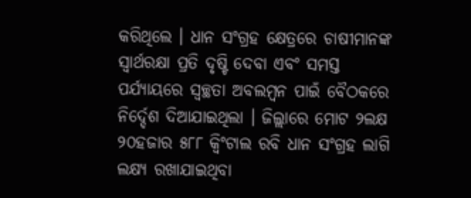କରିଥିଲେ । ଧାନ ସଂଗ୍ରହ କ୍ଷେତ୍ରରେ ଚାଷୀମାନଙ୍କ ସ୍ୱାର୍ଥରକ୍ଷା ପ୍ରତି ଦୃଷ୍ଟି ଦେବା ଏବଂ ସମସ୍ତ ପର୍ଯ୍ୟାୟରେ ସ୍ୱଚ୍ଛତା ଅବଲମ୍ବନ ପାଇଁ ବୈଠକରେ ନିର୍ଦ୍ଦେଶ ଦିଆଯାଇଥିଲା । ଜିଲ୍ଲାରେ ମୋଟ ୨ଲକ୍ଷ ୨୦ହଜାର ୫୮୮ କ୍ୱିଂଟାଲ ରବି ଧାନ ସଂଗ୍ରହ ଲାଗି ଲକ୍ଷ୍ୟ ରଖାଯାଇଥିବା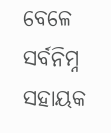ବେଳେ ସର୍ବନିମ୍ନ ସହାୟକ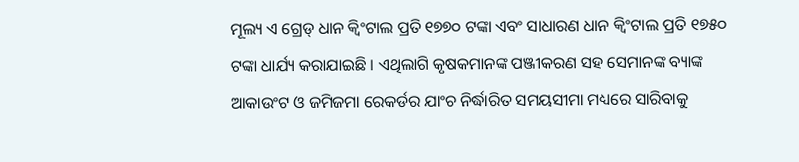ମୂଲ୍ୟ ଏ ଗ୍ରେଡ୍ ଧାନ କ୍ୱିଂଟାଲ ପ୍ରତି ୧୭୭୦ ଟଙ୍କା ଏବଂ ସାଧାରଣ ଧାନ କ୍ୱିଂଟାଲ ପ୍ରତି ୧୭୫୦ ଟଙ୍କା ଧାର୍ଯ୍ୟ କରାଯାଇଛି । ଏଥିଲାଗି କୃଷକମାନଙ୍କ ପଞ୍ଜୀକରଣ ସହ ସେମାନଙ୍କ ବ୍ୟାଙ୍କ ଆକାଉଂଟ ଓ ଜମିଜମା ରେକର୍ଡର ଯାଂଚ ନିର୍ଦ୍ଧାରିତ ସମୟସୀମା ମଧ୍ୟରେ ସାରିବାକୁ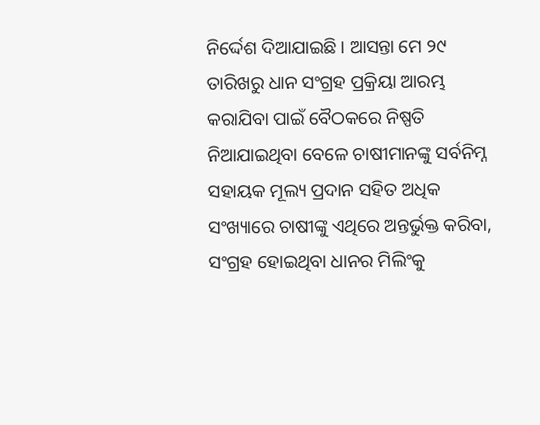ନିର୍ଦ୍ଦେଶ ଦିଆଯାଇଛି । ଆସନ୍ତା ମେ ୨୯ ତାରିଖରୁ ଧାନ ସଂଗ୍ରହ ପ୍ରକ୍ରିୟା ଆରମ୍ଭ କରାଯିବା ପାଇଁ ବୈଠକରେ ନିଷ୍ପତି ନିଆଯାଇଥିବା ବେଳେ ଚାଷୀମାନଙ୍କୁ ସର୍ବନିମ୍ନ ସହାୟକ ମୂଲ୍ୟ ପ୍ରଦାନ ସହିତ ଅଧିକ ସଂଖ୍ୟାରେ ଚାଷୀଙ୍କୁ ଏଥିରେ ଅନ୍ତର୍ଭୁକ୍ତ କରିବା, ସଂଗ୍ରହ ହୋଇଥିବା ଧାନର ମିଲିଂକୁ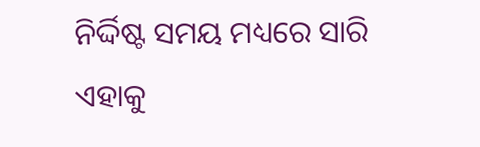ନିର୍ଦ୍ଦିଷ୍ଟ ସମୟ ମଧ୍ୟରେ ସାରି ଏହାକୁ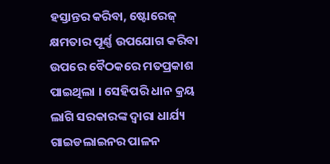ହସ୍ତାନ୍ତର କରିବା, ଷ୍ଟୋରେଜ୍ କ୍ଷମତାର ପୂର୍ଣ୍ଣ ଉପଯୋଗ କରିବା ଉପରେ ବୈଠକରେ ମତପ୍ରକାଶ ପାଇଥିଲା । ସେହିପରି ଧାନ କ୍ରୟ ଲାଗି ସରକାରଙ୍କ ଦ୍ୱାରା ଧାର୍ଯ୍ୟ ଗାଇଡଲାଇନର ପାଳନ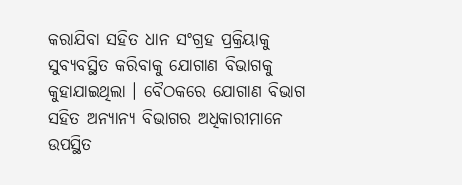କରାଯିବା ସହିତ ଧାନ ସଂଗ୍ରହ ପ୍ରକ୍ରିୟାକୁ ସୁବ୍ୟବସ୍ଥିତ କରିବାକୁ ଯୋଗାଣ ବିଭାଗକୁ କୁହାଯାଇଥିଲା । ବୈଠକରେ ଯୋଗାଣ ବିଭାଗ ସହିତ ଅନ୍ୟାନ୍ୟ ବିଭାଗର ଅଧିକାରୀମାନେ ଉପସ୍ଥିତ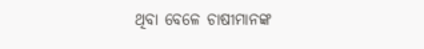ଥିବା ବେଳେ ଚାଷୀମାନଙ୍କ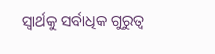ସ୍ୱାର୍ଥକୁ ସର୍ବାଧିକ ଗୁରୁତ୍ୱ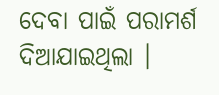ଦେବା ପାଇଁ ପରାମର୍ଶ ଦିଆଯାଇଥିଲା ।